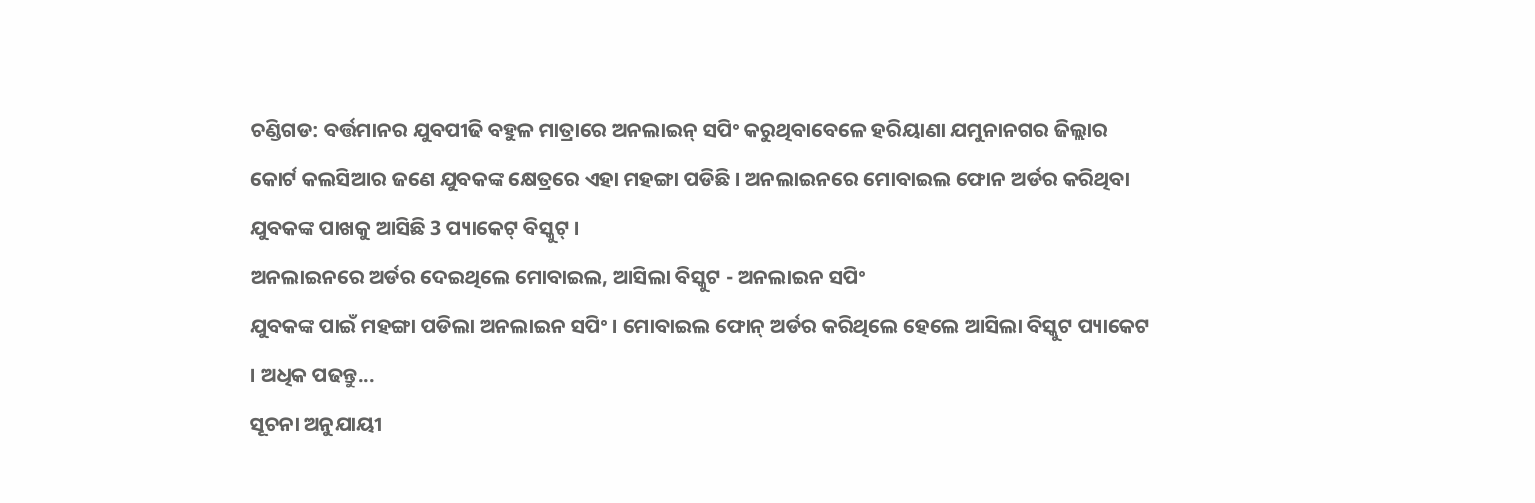ଚଣ୍ଡିଗଡ: ବର୍ତ୍ତମାନର ଯୁବପୀଢି ବହୁଳ ମାତ୍ରାରେ ଅନଲାଇନ୍ ସପିଂ କରୁଥିବାବେଳେ ହରିୟାଣା ଯମୁନାନଗର ଜିଲ୍ଲାର କୋର୍ଟ କଲସିଆର ଜଣେ ଯୁବକଙ୍କ କ୍ଷେତ୍ରରେ ଏହା ମହଙ୍ଗା ପଡିଛି । ଅନଲାଇନରେ ମୋବାଇଲ ଫୋନ ଅର୍ଡର କରିଥିବା ଯୁବକଙ୍କ ପାଖକୁ ଆସିଛି 3 ପ୍ୟାକେଟ୍ ବିସ୍କୁଟ୍ ।
ଅନଲାଇନରେ ଅର୍ଡର ଦେଇଥିଲେ ମୋବାଇଲ, ଆସିଲା ବିସ୍କୁଟ - ଅନଲାଇନ ସପିଂ
ଯୁବକଙ୍କ ପାଇଁ ମହଙ୍ଗା ପଡିଲା ଅନଲାଇନ ସପିଂ । ମୋବାଇଲ ଫୋନ୍ ଅର୍ଡର କରିଥିଲେ ହେଲେ ଆସିଲା ବିସ୍କୁଟ ପ୍ୟାକେଟ । ଅଧିକ ପଢନ୍ତୁ...
ସୂଚନା ଅନୁଯାୟୀ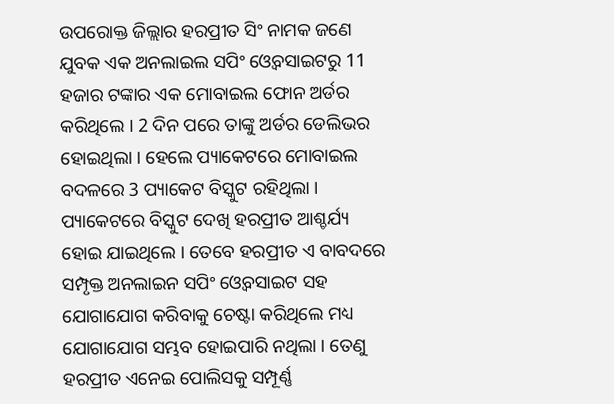ଉପରୋକ୍ତ ଜିଲ୍ଲାର ହରପ୍ରୀତ ସିଂ ନାମକ ଜଣେ ଯୁବକ ଏକ ଅନଲାଇଲ ସପିଂ ଓ୍ବେବସାଇଟରୁ 11 ହଜାର ଟଙ୍କାର ଏକ ମୋବାଇଲ ଫୋନ ଅର୍ଡର କରିଥିଲେ । 2 ଦିନ ପରେ ତାଙ୍କୁ ଅର୍ଡର ଡେଲିଭର ହୋଇଥିଲା । ହେଲେ ପ୍ୟାକେଟରେ ମୋବାଇଲ ବଦଳରେ 3 ପ୍ୟାକେଟ ବିସ୍କୁଟ ରହିଥିଲା । ପ୍ୟାକେଟରେ ବିସ୍କୁଟ ଦେଖି ହରପ୍ରୀତ ଆଶ୍ଚର୍ଯ୍ୟ ହୋଇ ଯାଇଥିଲେ । ତେବେ ହରପ୍ରୀତ ଏ ବାବଦରେ ସମ୍ପୃକ୍ତ ଅନଲାଇନ ସପିଂ ଓ୍ବେବସାଇଟ ସହ ଯୋଗାଯୋଗ କରିବାକୁ ଚେଷ୍ଟା କରିଥିଲେ ମଧ୍ୟ ଯୋଗାଯୋଗ ସମ୍ଭବ ହୋଇପାରି ନଥିଲା । ତେଣୁ ହରପ୍ରୀତ ଏନେଇ ପୋଲିସକୁ ସମ୍ପୂର୍ଣ୍ଣ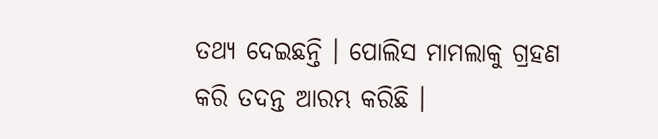ତଥ୍ୟ ଦେଇଛନ୍ତି । ପୋଲିସ ମାମଲାକୁ ଗ୍ରହଣ କରି ତଦନ୍ତ ଆରମ୍ଭ କରିଛି ।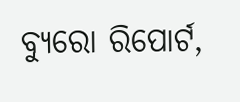ବ୍ୟୁରୋ ରିପୋର୍ଟ,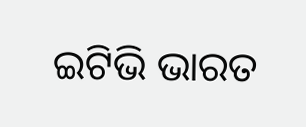ଇଟିଭି ଭାରତ